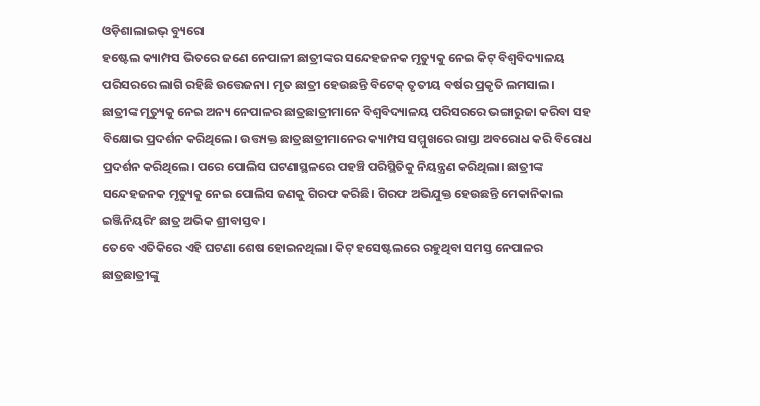ଓଡ଼ିଶାଲାଇଭ୍ ବ୍ୟୁରୋ
ହଷ୍ଟେଲ କ୍ୟାମ୍ପସ ଭିତରେ ଜଣେ ନେପାଳୀ ଛାତ୍ରୀଙ୍କର ସନ୍ଦେହଜନକ ମୃତ୍ୟୁକୁ ନେଇ କିଟ୍ ବିଶ୍ଵବିଦ୍ୟାଳୟ ପରିସରରେ ଲାଗି ରହିଛି ଉତ୍ତେଜନା। ମୃତ ଛାତ୍ରୀ ହେଉଛନ୍ତି ବିଟେକ୍ ତୃତୀୟ ବର୍ଷର ପ୍ରକୃତି ଲମସାଲ।
ଛାତ୍ରୀଙ୍କ ମୃତ୍ୟୁକୁ ନେଇ ଅନ୍ୟ ନେପାଳର ଛାତ୍ରଛାତ୍ରୀମାନେ ବିଶ୍ଵବିଦ୍ୟାଳୟ ପରିସରରେ ଭଙ୍ଗାରୁଜା କରିବା ସହ ବିକ୍ଷୋଭ ପ୍ରଦର୍ଶନ କରିଥିଲେ। ଉତ୍ତ୍ୟକ୍ତ ଛାତ୍ରଛାତ୍ରୀମାନେର କ୍ୟାମ୍ପସ ସମ୍ମୁଖରେ ରାସ୍ତା ଅବରୋଧ କରି ବିରୋଧ ପ୍ରଦର୍ଶନ କରିଥିଲେ। ପରେ ପୋଲିସ ଘଟଣାସ୍ଥଳରେ ପହଞ୍ଚି ପରିସ୍ଥିତିକୁ ନିୟନ୍ତ୍ରଣ କରିଥିଲା। ଛାତ୍ରୀଙ୍କ ସନ୍ଦେହଜନକ ମୃତ୍ୟୁକୁ ନେଇ ପୋଲିସ ଜଣକୁ ଗିରଫ କରିଛି। ଗିରଫ ଅଭିଯୁକ୍ତ ହେଉଛନ୍ତି ମେକାନିକାଲ ଇଞ୍ଜିନିୟରିଂ ଛାତ୍ର ଅଭିକ ଶ୍ରୀବାସ୍ତବ।
ତେବେ ଏତିକିରେ ଏହି ଘଟଣା ଶେଷ ହୋଇନଥିଲା। କିଟ୍ ହସେଷ୍ଟଲରେ ରହୁଥିବା ସମସ୍ତ ନେପାଳର ଛାତ୍ରଛାତ୍ରୀଙ୍କୁ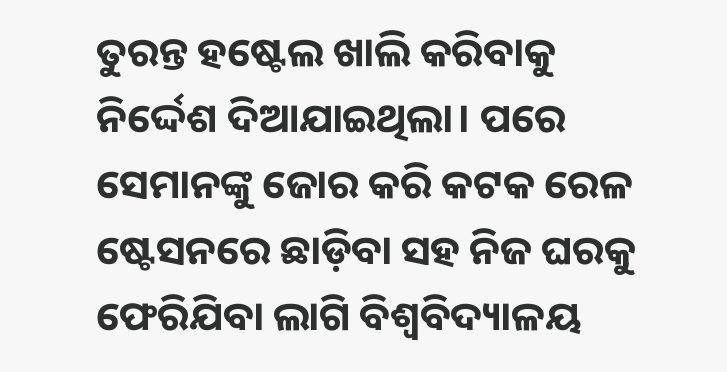ତୁରନ୍ତ ହଷ୍ଟେଲ ଖାଲି କରିବାକୁ ନିର୍ଦ୍ଦେଶ ଦିଆଯାଇଥିଲା। ପରେ ସେମାନଙ୍କୁ ଜୋର କରି କଟକ ରେଳ ଷ୍ଟେସନରେ ଛାଡ଼ିବା ସହ ନିଜ ଘରକୁ ଫେରିଯିବା ଲାଗି ବିଶ୍ଵବିଦ୍ୟାଳୟ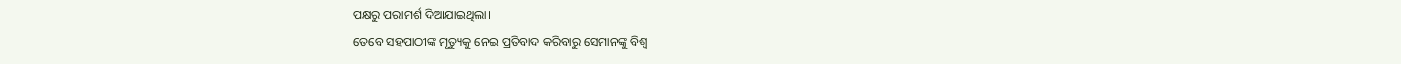ପକ୍ଷରୁ ପରାମର୍ଶ ଦିଆଯାଇଥିଲା।
ତେବେ ସହପାଠୀଙ୍କ ମୃତ୍ୟୁକୁ ନେଇ ପ୍ରତିବାଦ କରିବାରୁ ସେମାନଙ୍କୁ ବିଶ୍ଵ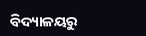ବିଦ୍ୟାଳୟରୁ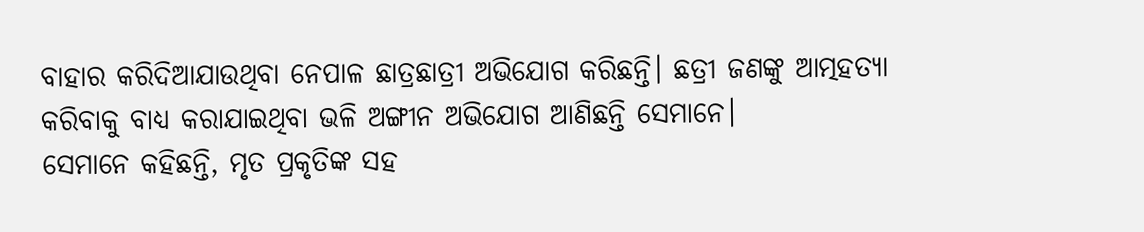ବାହାର କରିଦିଆଯାଉଥିବା ନେପାଳ ଛାତ୍ରଛାତ୍ରୀ ଅଭିଯୋଗ କରିଛନ୍ତି। ଛତ୍ରୀ ଜଣଙ୍କୁ ଆତ୍ମହତ୍ୟା କରିବାକୁ ବାଧ୍ୟ କରାଯାଇଥିବା ଭଳି ଅଙ୍ଗୀନ ଅଭିଯୋଗ ଆଣିଛନ୍ତି ସେମାନେ।
ସେମାନେ କହିଛନ୍ତି, ମୃତ ପ୍ରକୃତିଙ୍କ ସହ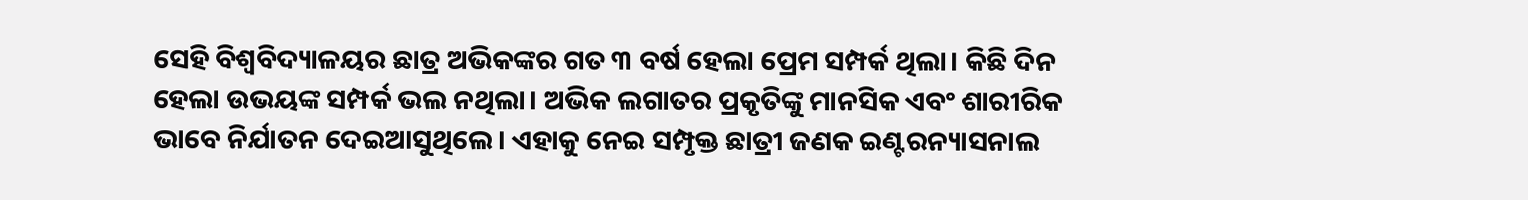ସେହି ବିଶ୍ଵବିଦ୍ୟାଳୟର ଛାତ୍ର ଅଭିକଙ୍କର ଗତ ୩ ବର୍ଷ ହେଲା ପ୍ରେମ ସମ୍ପର୍କ ଥିଲା। କିଛି ଦିନ ହେଲା ଉଭୟଙ୍କ ସମ୍ପର୍କ ଭଲ ନଥିଲା। ଅଭିକ ଲଗାତର ପ୍ରକୃତିଙ୍କୁ ମାନସିକ ଏବଂ ଶାରୀରିକ ଭାବେ ନିର୍ଯାତନ ଦେଇଆସୁଥିଲେ। ଏହାକୁ ନେଇ ସମ୍ପୃକ୍ତ ଛାତ୍ରୀ ଜଣକ ଇଣ୍ଟରନ୍ୟାସନାଲ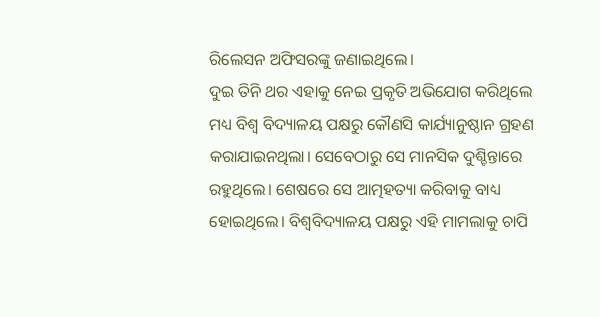ରିଲେସନ ଅଫିସରଙ୍କୁ ଜଣାଇଥିଲେ।
ଦୁଇ ତିନି ଥର ଏହାକୁ ନେଇ ପ୍ରକୃତି ଅଭିଯୋଗ କରିଥିଲେ ମଧ୍ୟ ବିଶ୍ଵ ବିଦ୍ୟାଳୟ ପକ୍ଷରୁ କୌଣସି କାର୍ଯ୍ୟାନୁଷ୍ଠାନ ଗ୍ରହଣ କରାଯାଇନଥିଲା। ସେବେଠାରୁ ସେ ମାନସିକ ଦୁଶ୍ଚିନ୍ତାରେ ରହୁଥିଲେ। ଶେଷରେ ସେ ଆତ୍ମହତ୍ୟା କରିବାକୁ ବାଧ୍ୟ ହୋଇଥିଲେ। ବିଶ୍ଵବିଦ୍ୟାଳୟ ପକ୍ଷରୁ ଏହି ମାମଲାକୁ ଚାପି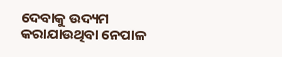ଦେବାକୁ ଉଦ୍ୟମ କରାଯାଉଥିବା ନେପାଳ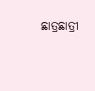ଛାତ୍ରଛାତ୍ରୀ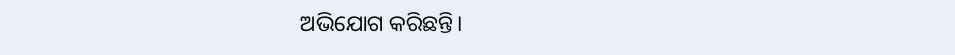ଅଭିଯୋଗ କରିଛନ୍ତି।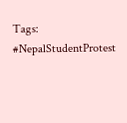Tags: #NepalStudentProtest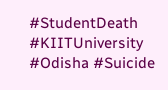#StudentDeath #KIITUniversity #Odisha #Suicide